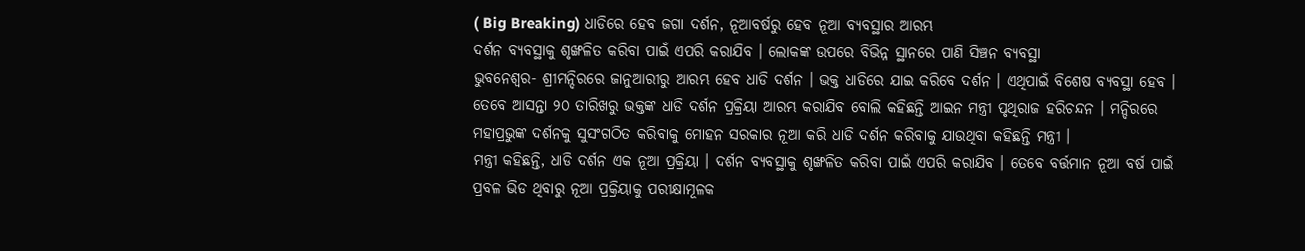( Big Breaking) ଧାଡିରେ ହେବ ଜଗା ଦର୍ଶନ, ନୂଆବର୍ଷରୁ ହେବ ନୂଆ ବ୍ୟବସ୍ଥାର ଆରମ୍ଭ
ଦର୍ଶନ ବ୍ୟବସ୍ଥାକୁ ଶୃଙ୍ଖଳିତ କରିବା ପାଇଁ ଏପରି କରାଯିବ । ଲୋକଙ୍କ ଉପରେ ବିଭିନ୍ନ ସ୍ଥାନରେ ପାଣି ସିଞ୍ଚନ ବ୍ୟବସ୍ଥା
ଭୁବନେଶ୍ୱର- ଶ୍ରୀମନ୍ଦିରରେ ଜାନୁଆରୀରୁ ଆରମ୍ଭ ହେବ ଧାଡି ଦର୍ଶନ । ଭକ୍ତ ଧାଡିରେ ଯାଇ କରିବେ ଦର୍ଶନ । ଏଥିପାଇଁ ବିଶେଷ ବ୍ୟବସ୍ଥା ହେବ । ତେବେ ଆସନ୍ତା ୨୦ ତାରିଖରୁ ଭକ୍ତଙ୍କ ଧାଡି ଦର୍ଶନ ପ୍ରକ୍ରିୟା ଆରମ୍ଭ କରାଯିବ ବୋଲି କହିଛନ୍ତି ଆଇନ ମନ୍ତ୍ରୀ ପୃଥିରାଜ ହରିଚନ୍ଦନ । ମନ୍ଦିରରେ ମହାପ୍ରଭୁଙ୍କ ଦର୍ଶନକୁ ସୁସଂଗଠିତ କରିବାକୁ ମୋହନ ସରକାର ନୂଆ କରି ଧାଡି ଦର୍ଶନ କରିବାକୁ ଯାଉଥିବା କହିଛନ୍ତି ମନ୍ତ୍ରୀ ।
ମନ୍ତ୍ରୀ କହିଛନ୍ତି, ଧାଡି ଦର୍ଶନ ଏକ ନୂଆ ପ୍ରକ୍ରିୟା । ଦର୍ଶନ ବ୍ୟବସ୍ଥାକୁ ଶୃଙ୍ଖଳିତ କରିବା ପାଇଁ ଏପରି କରାଯିବ । ତେବେ ବର୍ତ୍ତମାନ ନୂଆ ବର୍ଷ ପାଇଁ ପ୍ରବଳ ଭିଡ ଥିବାରୁ ନୂଆ ପ୍ରକ୍ରିୟାକୁ ପରୀକ୍ଷାମୂଳକ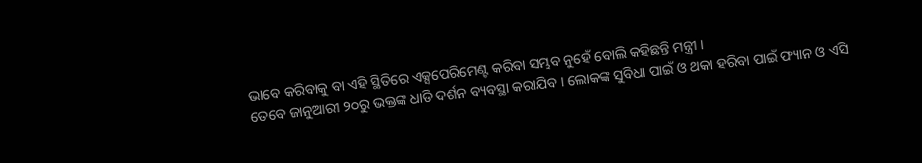ଭାବେ କରିବାକୁ ବା ଏହି ସ୍ଥିତିରେ ଏକ୍ସପେରିମେଣ୍ଟ କରିବା ସମ୍ଭବ ନୁହେଁ ବୋଲି କହିଛନ୍ତି ମନ୍ତ୍ରୀ ।
ତେବେ ଜାନୁଆରୀ ୨୦ରୁ ଭକ୍ତଙ୍କ ଧାଡି ଦର୍ଶନ ବ୍ୟବସ୍ଥା କରାଯିବ । ଲୋକଙ୍କ ସୁବିଧା ପାଇଁ ଓ ଥକା ହରିବା ପାଇଁ ଫ୍ୟାନ ଓ ଏସି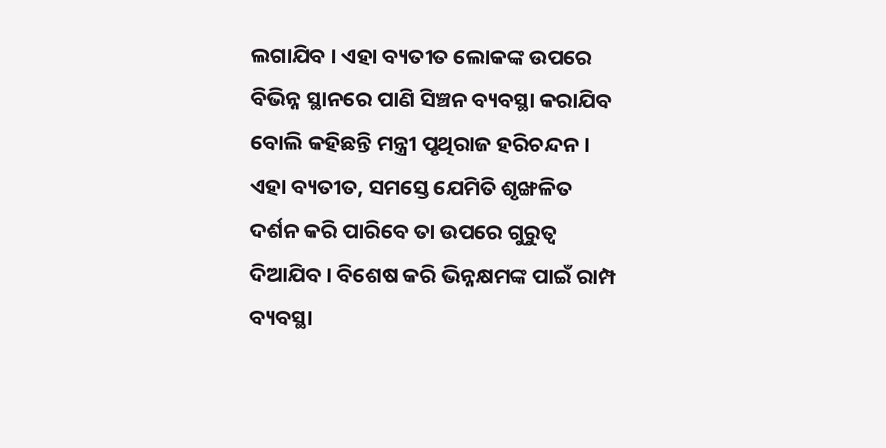ଲଗାଯିବ । ଏହା ବ୍ୟତୀତ ଲୋକଙ୍କ ଉପରେ ବିଭିନ୍ନ ସ୍ଥାନରେ ପାଣି ସିଞ୍ଚନ ବ୍ୟବସ୍ଥା କରାଯିବ ବୋଲି କହିଛନ୍ତି ମନ୍ତ୍ରୀ ପୃଥିରାଜ ହରିଚନ୍ଦନ ।
ଏହା ବ୍ୟତୀତ, ସମସ୍ତେ ଯେମିତି ଶୃଙ୍ଖଳିତ ଦର୍ଶନ କରି ପାରିବେ ତା ଉପରେ ଗୁରୁତ୍ୱ ଦିଆଯିବ । ବିଶେଷ କରି ଭିନ୍ନକ୍ଷମଙ୍କ ପାଇଁ ରାମ୍ପ ବ୍ୟବସ୍ଥା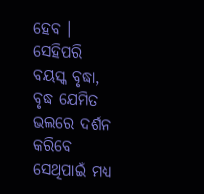ହେବ । ସେହିପରି ବୟସ୍କ ବୃଦ୍ଧା, ବୃଦ୍ଧ ଯେମିତ ଭଲରେ ଦର୍ଶନ କରିବେ ସେଥିପାଇଁ ମଧ୍ୟ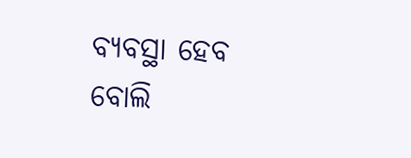ବ୍ୟବସ୍ଥା ହେବ ବୋଲି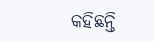କହିଛନ୍ତି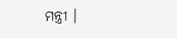ମନ୍ତ୍ରୀ ।